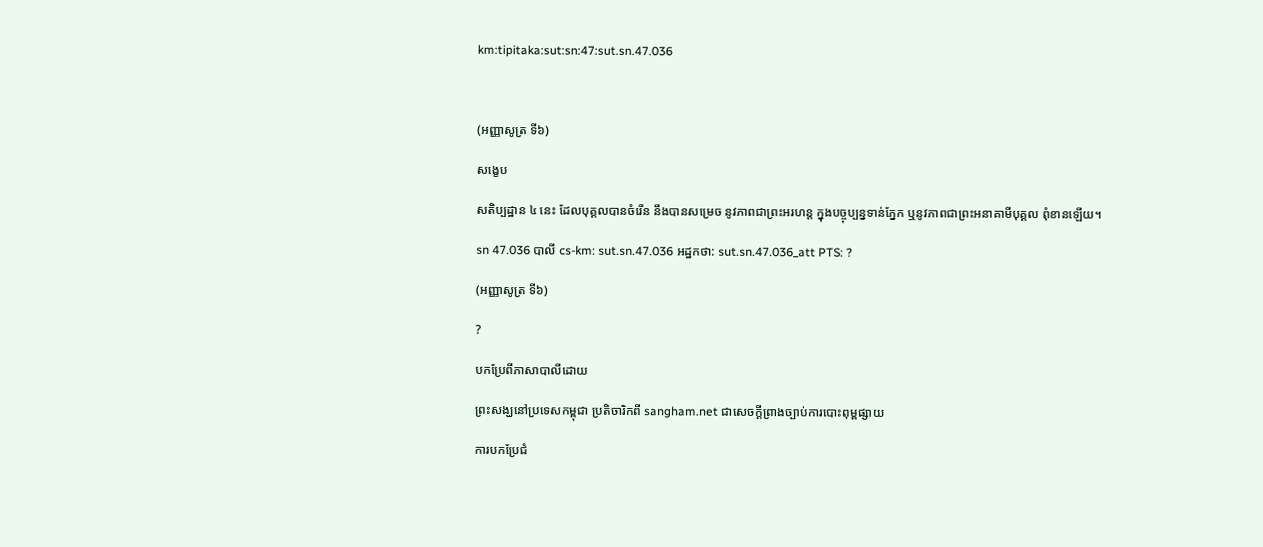km:tipitaka:sut:sn:47:sut.sn.47.036



(អញ្ញាសូត្រ ទី៦)

សង្ខេប

សតិប្បដ្ឋាន ៤ នេះ ដែលបុគ្គលបានចំរើន នឹងបានសម្រេច នូវភាពជាព្រះអរហន្ត ក្នុងបច្ចុប្បន្នទាន់ភ្នែក ឬនូវភាពជាព្រះអនាគាមីបុគ្គល ពុំខានឡើយ។

sn 47.036 បាលី cs-km: sut.sn.47.036 អដ្ឋកថា: sut.sn.47.036_att PTS: ?

(អញ្ញាសូត្រ ទី៦)

?

បកប្រែពីភាសាបាលីដោយ

ព្រះសង្ឃនៅប្រទេសកម្ពុជា ប្រតិចារិកពី sangham.net ជាសេចក្តីព្រាងច្បាប់ការបោះពុម្ពផ្សាយ

ការបកប្រែជំ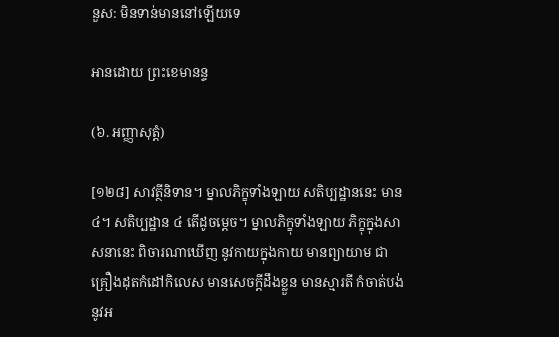នួស: មិនទាន់មាននៅឡើយទេ

អានដោយ ព្រះខេមានន្ទ

(៦. អញ្ញាសុត្តំ)

[១២៨] សាវត្ថីនិទាន។ ម្នាលភិក្ខុទាំងឡាយ សតិប្បដ្ឋាននេះ មាន ៤។ សតិប្បដ្ឋាន ៤ តើដូចម្តេច។ ម្នាលភិក្ខុទាំងឡាយ ភិក្ខុក្នុងសាសនានេះ ពិចារណាឃើញ នូវកាយក្នុងកាយ មានព្យាយាម ជាគ្រឿងដុតកំដៅកិលេស មានសេចក្តីដឹងខ្លួន មានស្មារតី កំចាត់បង់ នូវអ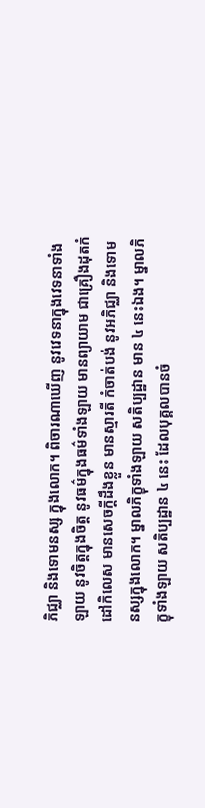ភិជ្ឈា និងទោមនស្ស ក្នុងលោក។ ពិចារណាឃើញ នូវវេទនាក្នុងវេទនាទាំងឡាយ នូវចិត្តក្នុងចិត្ត នូវធម៌ក្នុងធម៌ទាំងឡាយ មានព្យាយាម ជាគ្រឿងដុតកំដៅកិលេស មានសេចក្តីដឹងខ្លួន មានស្មារតី កំចាត់បង់ នូវអភិជ្ឈា និងទោមនស្សក្នុងលោក។ ម្នាលភិក្ខុទាំងឡាយ សតិប្បដ្ឋាន មាន ៤ នេះឯង។ ម្នាលភិក្ខុទាំងឡាយ សតិប្បដ្ឋាន ៤ នេះ ដែលបុគ្គលបានចំ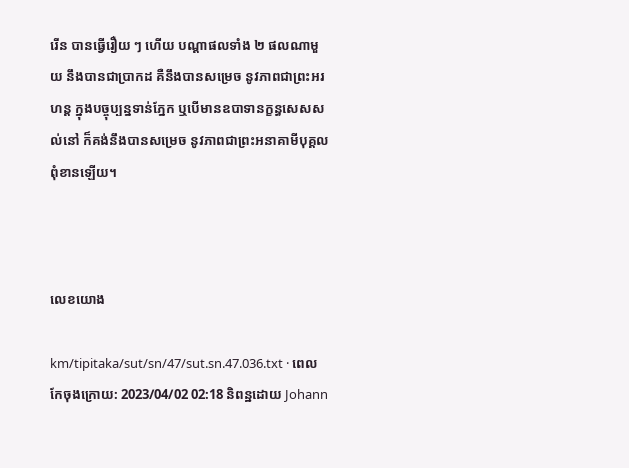រើន បានធ្វើរឿយ ៗ ហើយ បណ្តាផលទាំង ២ ផលណាមួយ នឹងបានជាប្រាកដ គឺនឹងបានសម្រេច នូវភាពជាព្រះអរហន្ត ក្នុងបច្ចុប្បន្នទាន់ភ្នែក ឬបើមានឧបាទានក្ខន្ធសេសសល់នៅ ក៏គង់នឹងបានសម្រេច នូវភាពជាព្រះអនាគាមីបុគ្គល ពុំខានឡើយ។



លេខយោង

km/tipitaka/sut/sn/47/sut.sn.47.036.txt · ពេលកែចុងក្រោយ: 2023/04/02 02:18 និពន្ឋដោយ Johann